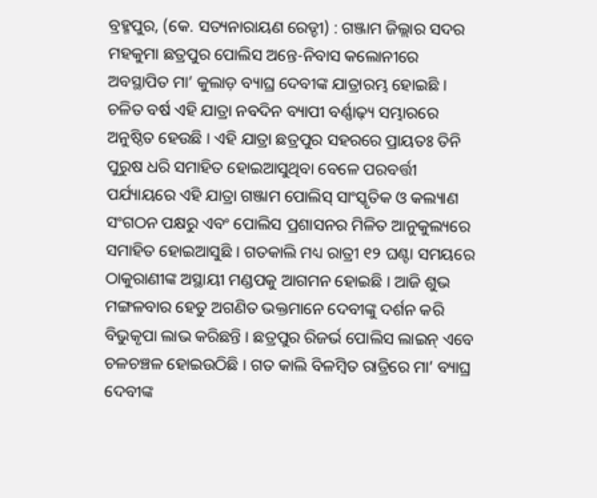ବ୍ରହ୍ମପୁର, (କେ. ସତ୍ୟନାରାୟଣ ରେଡ୍ଡୀ) : ଗଞ୍ଜାମ ଜିଲ୍ଲାର ସଦର ମହକୁମା ଛତ୍ରପୁର ପୋଲିସ ଅନ୍ତେ-ନିବାସ କଲୋନୀରେ ଅବସ୍ଥାପିତ ମା’ କୁଲାଡ଼ ବ୍ୟାଘ୍ର ଦେବୀଙ୍କ ଯାତ୍ରାରମ୍ଭ ହୋଇଛି । ଚଳିତ ବର୍ଷ ଏହି ଯାତ୍ରା ନବଦିନ ବ୍ୟାପୀ ବର୍ଣ୍ଣାଢ଼୍ୟ ସମ୍ଭାରରେ ଅନୁଷ୍ଠିତ ହେଉଛି । ଏହି ଯାତ୍ରା ଛତ୍ରପୁର ସହରରେ ପ୍ରାୟତଃ ତିନି ପୁରୁଷ ଧରି ସମାହିତ ହୋଇଆସୁଥିବା ବେଳେ ପରବର୍ତ୍ତୀ ପର୍ଯ୍ୟାୟରେ ଏହି ଯାତ୍ରା ଗଞ୍ଜାମ ପୋଲିସ୍ ସାଂସ୍କୃତିକ ଓ କଲ୍ୟାଣ ସଂଗଠନ ପକ୍ଷରୁ ଏବଂ ପୋଲିସ ପ୍ରଶାସନର ମିଳିତ ଆନୁକୁଲ୍ୟରେ ସମାହିତ ହୋଇଆସୁଛି । ଗତକାଲି ମଧ୍ୟ ରାତ୍ରୀ ୧୨ ଘଣ୍ଟା ସମୟରେ ଠାକୁରାଣୀଙ୍କ ଅସ୍ଥାୟୀ ମଣ୍ଡପକୁ ଆଗମନ ହୋଇଛି । ଆଜି ଶୁଭ ମଙ୍ଗଳବାର ହେତୁ ଅଗଣିତ ଭକ୍ତମାନେ ଦେବୀଙ୍କୁ ଦର୍ଶନ କରି ବିଭୁକୃପା ଲାଭ କରିଛନ୍ତି । ଛତ୍ରପୁର ରିଜର୍ଭ ପୋଲିସ ଲାଇନ୍ ଏବେ ଚଳଚଞ୍ଚଳ ହୋଇଉଠିଛି । ଗତ କାଲି ବିଳମ୍ବିତ ରାତ୍ରିରେ ମା’ ବ୍ୟାଘ୍ର ଦେବୀଙ୍କ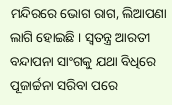ମନ୍ଦିରରେ ଭୋଗ ରାଗ, ଲିଆପଣା ଲାଗି ହୋଇଛି । ସ୍ଵତନ୍ତ୍ର ଆରତୀ ବନ୍ଦାପନା ସାଂଗକୁ ଯଥା ବିଧିରେ ପୂଜାର୍ଚ୍ଚନା ସରିବା ପରେ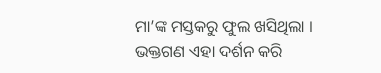ମା’ଙ୍କ ମସ୍ତକରୁ ଫୁଲ ଖସିଥିଲା । ଭକ୍ତଗଣ ଏହା ଦର୍ଶନ କରି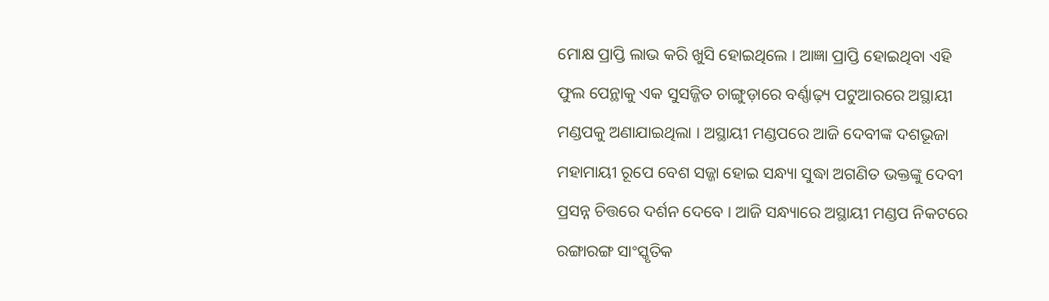ମୋକ୍ଷ ପ୍ରାପ୍ତି ଲାଭ କରି ଖୁସି ହୋଇଥିଲେ । ଆଜ୍ଞା ପ୍ରାପ୍ତି ହୋଇଥିବା ଏହି ଫୁଲ ପେନ୍ଥାକୁ ଏକ ସୁସଜ୍ଜିତ ଚାଙ୍ଗୁଡ଼ାରେ ବର୍ଣ୍ଣାଢ଼୍ୟ ପଟୁଆରରେ ଅସ୍ଥାୟୀ ମଣ୍ଡପକୁ ଅଣାଯାଇଥିଲା । ଅସ୍ଥାୟୀ ମଣ୍ଡପରେ ଆଜି ଦେବୀଙ୍କ ଦଶଭୂଜା ମହାମାୟୀ ରୂପେ ବେଶ ସଜ୍ଜା ହୋଇ ସନ୍ଧ୍ୟା ସୁଦ୍ଧା ଅଗଣିତ ଭକ୍ତଙ୍କୁ ଦେବୀ ପ୍ରସନ୍ନ ଚିତ୍ତରେ ଦର୍ଶନ ଦେବେ । ଆଜି ସନ୍ଧ୍ୟାରେ ଅସ୍ଥାୟୀ ମଣ୍ଡପ ନିକଟରେ ରଙ୍ଗାରଙ୍ଗ ସାଂସ୍କୃତିକ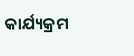କାର୍ଯ୍ୟକ୍ରମ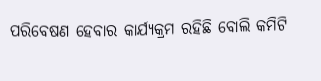ପରିବେଷଣ ହେବାର କାର୍ଯ୍ୟକ୍ରମ ରହିଛି ବୋଲି କମିଟି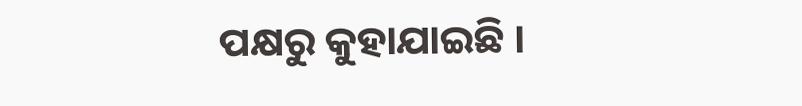ପକ୍ଷରୁ କୁହାଯାଇଛି ।